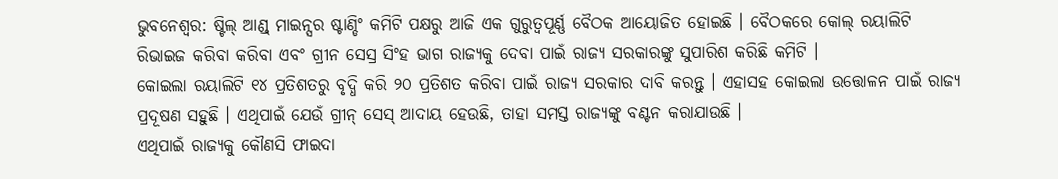ଭୁବନେଶ୍ବର: ଷ୍ଟିଲ୍ ଆଣ୍ଡ୍ ମାଇନ୍ସର ଷ୍ଟାଣ୍ଡିଂ କମିଟି ପକ୍ଷରୁ ଆଜି ଏକ ଗୁରୁତ୍ବପୂର୍ଣ୍ଣ ବୈଠକ ଆୟୋଜିତ ହୋଇଛି । ବୈଠକରେ କୋଲ୍ ରୟାଲିଟି ରିଭାଇଜ କରିବା କରିବା ଏବଂ ଗ୍ରୀନ ସେସ୍ର ସିଂହ ଭାଗ ରାଜ୍ୟକୁ ଦେବା ପାଇଁ ରାଜ୍ୟ ସରକାରଙ୍କୁ ସୁପାରିଶ କରିଛି କମିଟି ।
କୋଇଲା ରୟାଲିଟି ୧୪ ପ୍ରତିଶତରୁ ବୃଦ୍ଧି କରି ୨୦ ପ୍ରତିଶତ କରିବା ପାଇଁ ରାଜ୍ୟ ସରକାର ଦାବି କରନ୍ତୁ । ଏହାସହ କୋଇଲା ଉତ୍ତୋଳନ ପାଇଁ ରାଜ୍ୟ ପ୍ରଦୂଷଣ ସହୁଛି । ଏଥିପାଇଁ ଯେଉଁ ଗ୍ରୀନ୍ ସେସ୍ ଆଦାୟ ହେଉଛି, ତାହା ସମସ୍ତ ରାଜ୍ୟଙ୍କୁ ବଣ୍ଟନ କରାଯାଉଛି ।
ଏଥିପାଇଁ ରାଜ୍ୟକୁ କୌଣସି ଫାଇଦା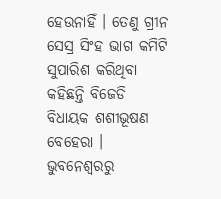ହେଉନାହିଁ । ତେଣୁ ଗ୍ରୀନ ସେସ୍ର ସିଂହ ଭାଗ କମିଟି ସୁପାରିଶ କରିଥିବା କହିଛନ୍ତି ବିଜେଡି ବିଧାୟକ ଶଶୀଭୂଷଣ ବେହେରା ।
ଭୁବନେଶ୍ବରରୁ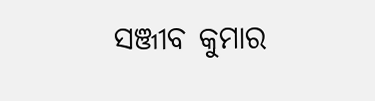ସଞ୍ଜୀବ କୁମାର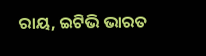ରାୟ, ଇଟିଭି ଭାରତ